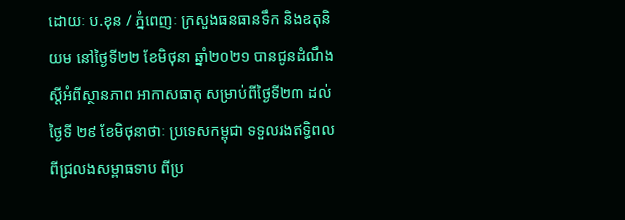ដោយៈ ប.ខុន / ភ្នំពេញៈ ក្រសួងធនធានទឹក និងឧតុនិយម នៅថ្ងៃទី២២ ខែមិថុនា ឆ្នាំ២០២១ បានជូនដំណឹង ស្តីអំពីស្ថានភាព អាកាសធាតុ សម្រាប់ពីថ្ងៃទី២៣ ដល់ថ្ងៃទី ២៩ ខែមិថុនាថាៈ ប្រទេសកម្ពុជា ទទួលរងឥទ្ធិពល ពីជ្រលងសម្ពាធទាប ពីប្រ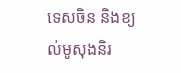ទេសចិន និងខ្យល់មូសុងនិរ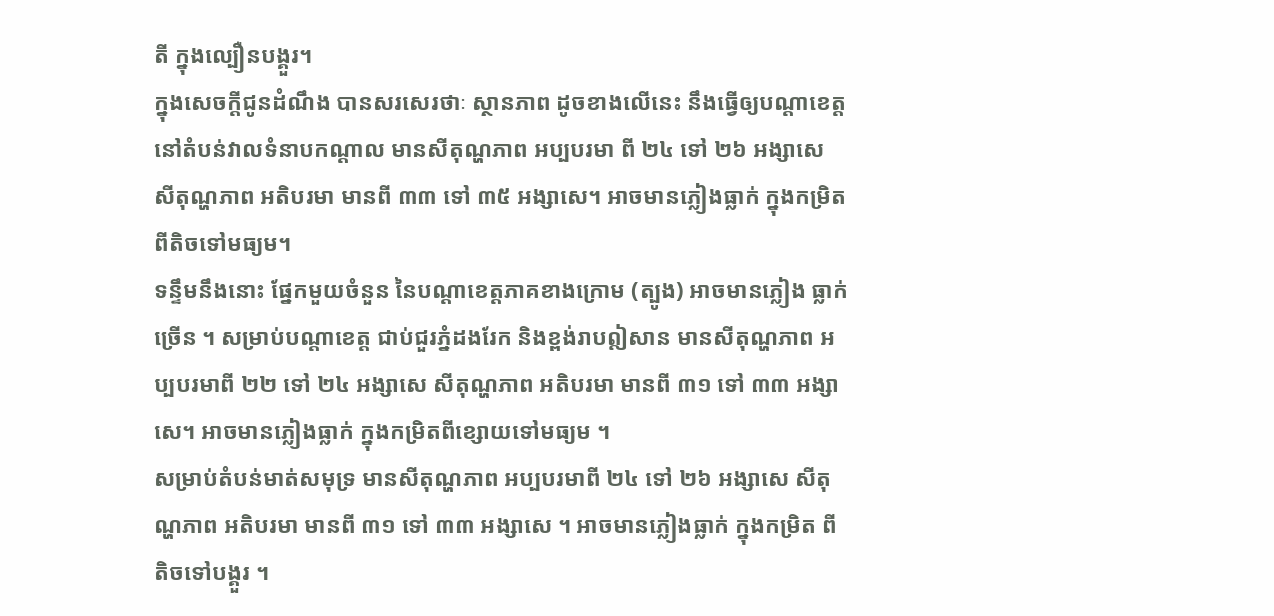តី ក្នុងល្បឿនបង្គួរ។
ក្នុងសេចក្តីជូនដំណឹង បានសរសេរថាៈ ស្ថានភាព ដូចខាងលើនេះ នឹងធ្វើឲ្យបណ្តាខេត្ត នៅតំបន់វាលទំនាបកណ្តាល មានសីតុណ្ហភាព អប្បបរមា ពី ២៤ ទៅ ២៦ អង្សាសេ សីតុណ្ហភាព អតិបរមា មានពី ៣៣ ទៅ ៣៥ អង្សាសេ។ អាចមានភ្លៀងធ្លាក់ ក្នុងកម្រិត ពីតិចទៅមធ្យម។
ទន្ទឹមនឹងនោះ ផ្នែកមួយចំនួន នៃបណ្តាខេត្តភាគខាងក្រោម (ត្បូង) អាចមានភ្លៀង ធ្លាក់ច្រើន ។ សម្រាប់បណ្តាខេត្ត ជាប់ជួរភ្នំដងរែក និងខ្ពង់រាបឦសាន មានសីតុណ្ហភាព អប្បបរមាពី ២២ ទៅ ២៤ អង្សាសេ សីតុណ្ហភាព អតិបរមា មានពី ៣១ ទៅ ៣៣ អង្សាសេ។ អាចមានភ្លៀងធ្លាក់ ក្នុងកម្រិតពីខ្សោយទៅមធ្យម ។
សម្រាប់តំបន់មាត់សមុទ្រ មានសីតុណ្ហភាព អប្បបរមាពី ២៤ ទៅ ២៦ អង្សាសេ សីតុណ្ហភាព អតិបរមា មានពី ៣១ ទៅ ៣៣ អង្សាសេ ។ អាចមានភ្លៀងធ្លាក់ ក្នុងកម្រិត ពីតិចទៅបង្គួរ ។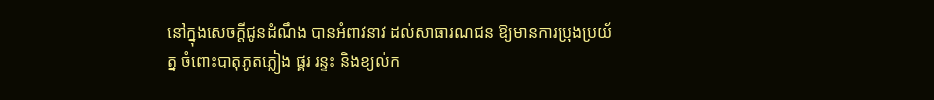នៅក្នុងសេចក្តីជូនដំណឹង បានអំពាវនាវ ដល់សាធារណជន ឱ្យមានការប្រុងប្រយ័ត្ន ចំពោះបាតុភូតភ្លៀង ផ្គរ រន្ទះ និងខ្យល់ក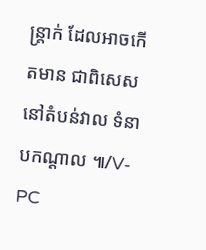ន្ត្រាក់ ដែលអាចកើតមាន ជាពិសេស នៅតំបន់វាល ទំនាបកណ្តាល ៕/V-PC